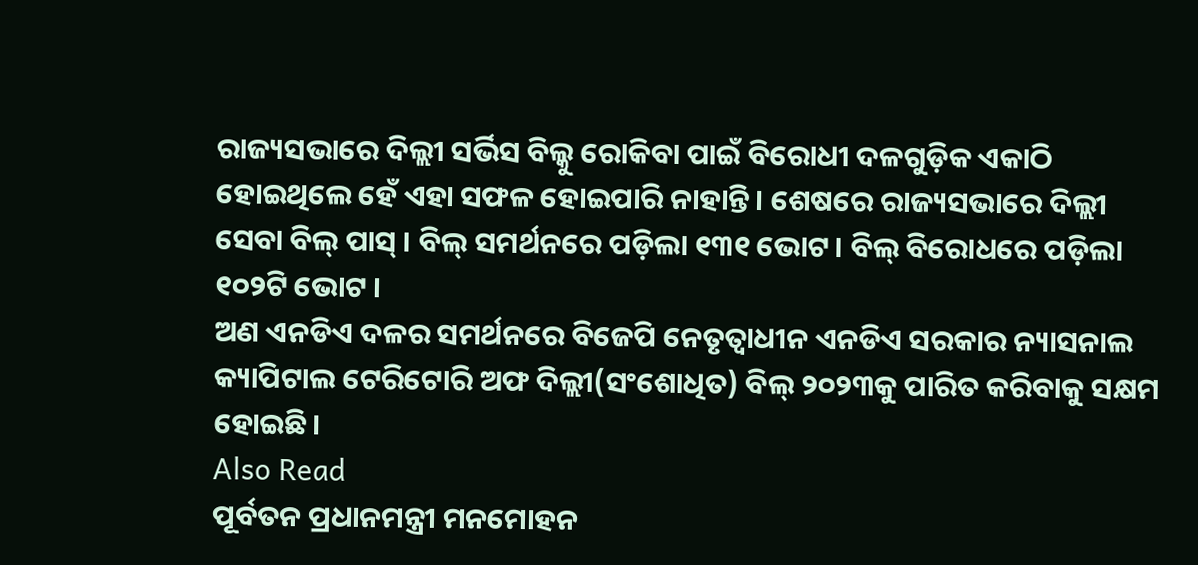ରାଜ୍ୟସଭାରେ ଦିଲ୍ଲୀ ସର୍ଭିସ ବିଲ୍କୁ ରୋକିବା ପାଇଁ ବିରୋଧୀ ଦଳଗୁଡ଼ିକ ଏକାଠି ହୋଇଥିଲେ ହେଁ ଏହା ସଫଳ ହୋଇପାରି ନାହାନ୍ତି । ଶେଷରେ ରାଜ୍ୟସଭାରେ ଦିଲ୍ଲୀ ସେବା ବିଲ୍ ପାସ୍ । ବିଲ୍ ସମର୍ଥନରେ ପଡ଼ିଲା ୧୩୧ ଭୋଟ। ବିଲ୍ ବିରୋଧରେ ପଡ଼ିଲା ୧୦୨ଟି ଭୋଟ ।
ଅଣ ଏନଡିଏ ଦଳର ସମର୍ଥନରେ ବିଜେପି ନେତୃତ୍ୱାଧୀନ ଏନଡିଏ ସରକାର ନ୍ୟାସନାଲ କ୍ୟାପିଟାଲ ଟେରିଟୋରି ଅଫ ଦିଲ୍ଲୀ(ସଂଶୋଧିତ) ବିଲ୍ ୨୦୨୩କୁ ପାରିତ କରିବାକୁ ସକ୍ଷମ ହୋଇଛି।
Also Read
ପୂର୍ବତନ ପ୍ରଧାନମନ୍ତ୍ରୀ ମନମୋହନ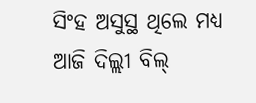ସିଂହ ଅସୁସ୍ଥ ଥିଲେ ମଧ୍ୟ ଆଜି ଦିଲ୍ଲୀ ବିଲ୍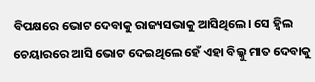ବିପକ୍ଷରେ ଭୋଟ ଦେବାକୁ ରାଜ୍ୟସଭାକୁ ଆସିଥିଲେ। ସେ ହ୍ୱିଲ ଚେୟାରରେ ଆସି ଭୋଟ ଦେଇଥିଲେ ହେଁ ଏହା ବିଲ୍କୁ ମାତ ଦେବାକୁ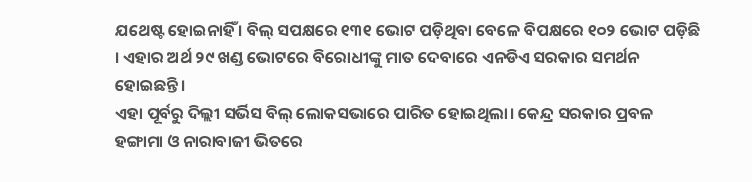ଯଥେଷ୍ଟ ହୋଇନାହିଁ । ବିଲ୍ ସପକ୍ଷରେ ୧୩୧ ଭୋଟ ପଡ଼ିଥିବା ବେଳେ ବିପକ୍ଷରେ ୧୦୨ ଭୋଟ ପଡ଼ିଛି । ଏହାର ଅର୍ଥ ୨୯ ଖଣ୍ଡ ଭୋଟରେ ବିରୋଧୀଙ୍କୁ ମାତ ଦେବାରେ ଏନଡିଏ ସରକାର ସମର୍ଥନ ହୋଇଛନ୍ତି ।
ଏହା ପୂର୍ବରୁ ଦିଲ୍ଲୀ ସର୍ଭିସ ବିଲ୍ ଲୋକସଭାରେ ପାରିତ ହୋଇଥିଲା। କେନ୍ଦ୍ର ସରକାର ପ୍ରବଳ ହଙ୍ଗାମା ଓ ନାରାବାଜୀ ଭିତରେ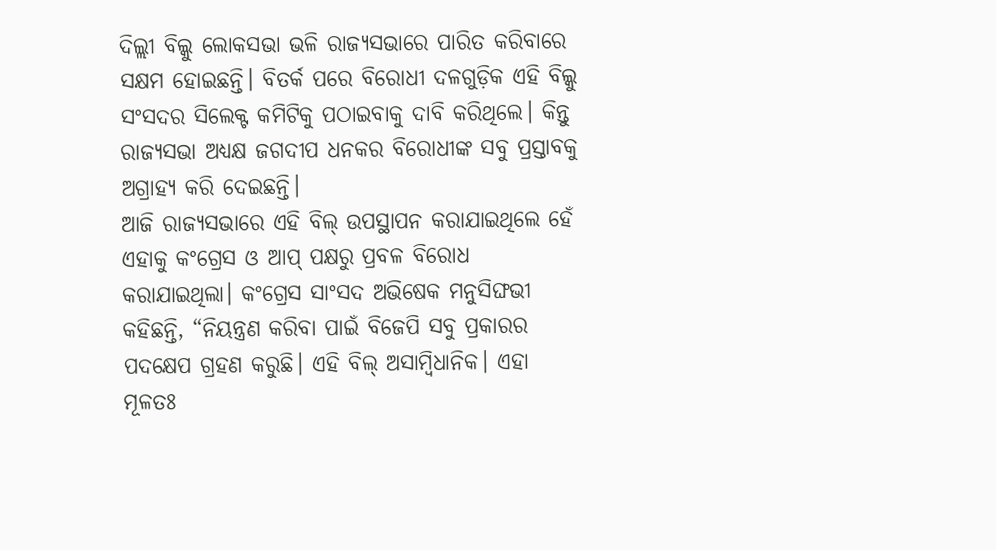ଦିଲ୍ଲୀ ବିଲ୍କୁ ଲୋକସଭା ଭଳି ରାଜ୍ୟସଭାରେ ପାରିତ କରିବାରେ ସକ୍ଷମ ହୋଇଛନ୍ତି। ବିତର୍କ ପରେ ବିରୋଧୀ ଦଳଗୁଡ଼ିକ ଏହି ବିଲ୍କୁ ସଂସଦର ସିଲେକ୍ଟ କମିଟିକୁ ପଠାଇବାକୁ ଦାବି କରିଥିଲେ। କିନ୍ତୁ ରାଜ୍ୟସଭା ଅଧ୍ୟକ୍ଷ ଜଗଦୀପ ଧନକର ବିରୋଧୀଙ୍କ ସବୁ ପ୍ରସ୍ତାବକୁ ଅଗ୍ରାହ୍ୟ କରି ଦେଇଛନ୍ତି।
ଆଜି ରାଜ୍ୟସଭାରେ ଏହି ବିଲ୍ ଉପସ୍ଥାପନ କରାଯାଇଥିଲେ ହେଁ ଏହାକୁ କଂଗ୍ରେସ ଓ ଆପ୍ ପକ୍ଷରୁ ପ୍ରବଳ ବିରୋଧ କରାଯାଇଥିଲା। କଂଗ୍ରେସ ସାଂସଦ ଅଭିଷେକ ମନୁସିଙ୍ଘଭୀ କହିଛନ୍ତି, “ନିୟନ୍ତ୍ରଣ କରିବା ପାଇଁ ବିଜେପି ସବୁ ପ୍ରକାରର ପଦକ୍ଷେପ ଗ୍ରହଣ କରୁଛି। ଏହି ବିଲ୍ ଅସାମ୍ବିଧାନିକ। ଏହା ମୂଳତଃ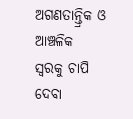ଅଗଣତାନ୍ତ୍ରିକ ଓ ଆଞ୍ଚଳିକ ସ୍ୱରକୁ ଚାପି ଦେବା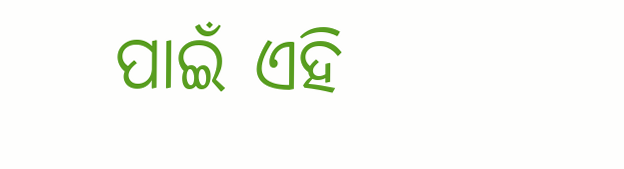ପାଇଁ ଏହି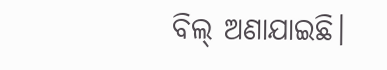ବିଲ୍ ଅଣାଯାଇଛି।